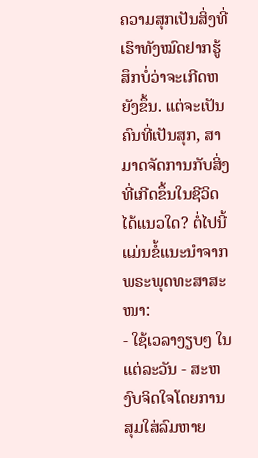ຄວາມສຸກເປັນສິ່ງທີ່ເຮົາທັງໝົດຢາກຮູ້ສຶກບໍ່ວ່າຈະເກີດຫຍັງຂຶ້ນ. ແຕ່ຈະເປັນຄົນທີ່ເປັນສຸກ, ສາມາດຈັດການກັບສິ່ງທີ່ເກີດຂຶ້ນໃນຊີວິດໄດ້ແນວໃດ? ຕໍ່ໄປນີ້ແມ່ນຂໍ້ແນະນຳຈາກພຣະພຸດທະສາສະໜາ:
- ໃຊ້ເວລາງຽບໆ ໃນແຕ່ລະວັນ - ສະຫງົບຈິດໃຈໂດຍການສຸມໃສ່ລົມຫາຍ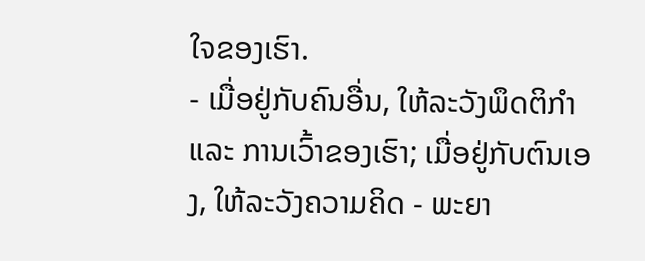ໃຈຂອງເຮົາ.
- ເມື່ອຢູ່ກັບຄົນອື່ນ, ໃຫ້ລະວັງພຶດຕິກຳ ແລະ ການເວົ້າຂອງເຮົາ; ເມື່ອຢູ່ກັບຕົນເອງ, ໃຫ້ລະວັງຄວາມຄິດ - ພະຍາ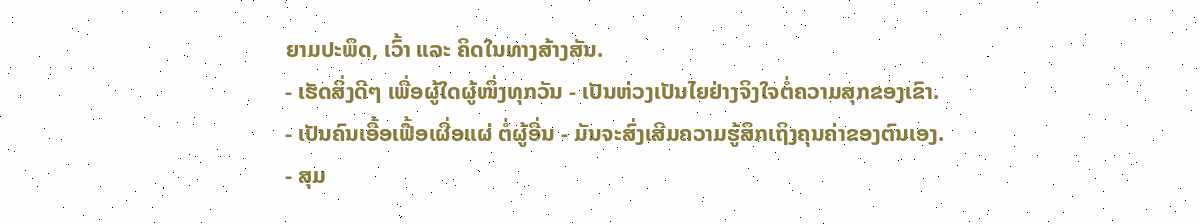ຍາມປະພຶດ, ເວົ້າ ແລະ ຄິດໃນທາງສ້າງສັນ.
- ເຮັດສິ່ງດີໆ ເພື່ອຜູ້ໃດຜູ້ໜຶ່ງທຸກວັນ - ເປັນຫ່ວງເປັນໄຍຢ່າງຈິງໃຈຕໍ່ຄວາມສຸກຂອງເຂົາ.
- ເປັນຄົນເອື້ອເຟື້ອເຜື່ອແຜ່ ຕໍ່ຜູ້ອື່ນ - ມັນຈະສົ່ງເສີມຄວາມຮູ້ສຶກເຖິງຄຸນຄ່າຂອງຕົນເອງ.
- ສຸມ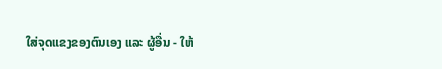ໃສ່ຈຸດແຂງຂອງຕົນເອງ ແລະ ຜູ້ອື່ນ - ໃຫ້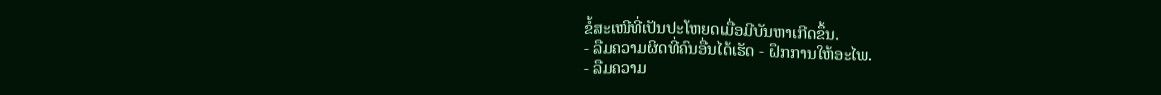ຂໍ້ສະເໜີທີ່ເປັນປະໂຫຍດເມື່ອມີບັນຫາເກີດຂຶ້ນ.
- ລືມຄວາມຜິດທີ່ຄົນອື່ນໄດ້ເຮັດ - ຝຶກການໃຫ້ອະໄພ.
- ລືມຄວາມ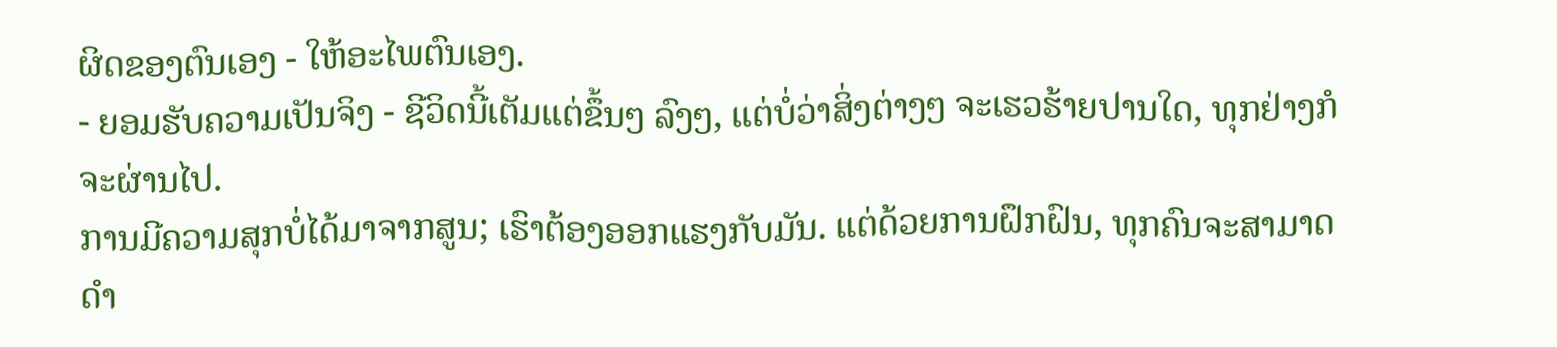ຜິດຂອງຕົນເອງ - ໃຫ້ອະໄພຕົນເອງ.
- ຍອມຮັບຄວາມເປັນຈິງ - ຊີວິດນີ້ເຕັມແຕ່ຂຶ້ນໆ ລົງໆ, ແຕ່ບໍ່ວ່າສິ່ງຕ່າງໆ ຈະເຮວຮ້າຍປານໃດ, ທຸກຢ່າງກໍຈະຜ່ານໄປ.
ການມີຄວາມສຸກບໍ່ໄດ້ມາຈາກສູນ; ເຮົາຕ້ອງອອກແຮງກັບມັນ. ແຕ່ດ້ວຍການຝຶກຝົນ, ທຸກຄົນຈະສາມາດດຳ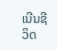ເນີນຊີວິດ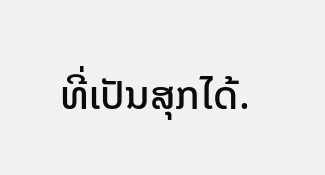ທີ່ເປັນສຸກໄດ້.